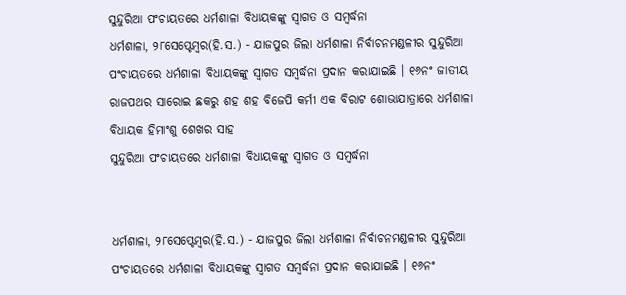ସୁନ୍ଦୁରିଆ ପଂଚାୟତରେ ଧର୍ମଶାଳା ବିଧାୟକଙ୍କୁ ସ୍ୱାଗତ ଓ ସମ୍ବର୍ଦ୍ଧନା
ଧର୍ମଶାଳା, ୨୮ସେପ୍ଟେମ୍ବର(ହି.ସ.) - ଯାଜପୁର ଜିଲା ଧର୍ମଶାଳା ନିର୍ବାଚନମଣ୍ଡଳୀର ସୁନ୍ଦୁରିଆ ପଂଚାୟତରେ ଧର୍ମଶାଳା ବିଧାୟକଙ୍କୁ ସ୍ୱାଗତ ସମ୍ବର୍ଦ୍ଧନା ପ୍ରଦାନ କରାଯାଇଛି । ୧୬ନଂ ଜାତୀୟ ରାଜପଥର ସାରୋଇ ଛକରୁ ଶହ ଶହ ବିଜେପି କର୍ମୀ ଏକ ବିରାଟ ଶୋଭାଯାତ୍ରାରେ ଧର୍ମଶାଳା ବିଧାୟକ ହିମାଂଶୁ ଶେଖର ସାହ
ସୁନ୍ଦୁରିଆ ପଂଚାୟତରେ ଧର୍ମଶାଳା ବିଧାୟକଙ୍କୁ ସ୍ୱାଗତ ଓ ସମ୍ବର୍ଦ୍ଧନା


ଧର୍ମଶାଳା, ୨୮ସେପ୍ଟେମ୍ବର(ହି.ସ.) - ଯାଜପୁର ଜିଲା ଧର୍ମଶାଳା ନିର୍ବାଚନମଣ୍ଡଳୀର ସୁନ୍ଦୁରିଆ ପଂଚାୟତରେ ଧର୍ମଶାଳା ବିଧାୟକଙ୍କୁ ସ୍ୱାଗତ ସମ୍ବର୍ଦ୍ଧନା ପ୍ରଦାନ କରାଯାଇଛି । ୧୬ନଂ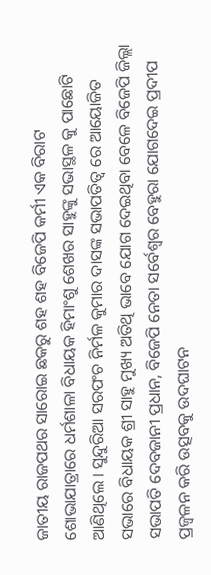ଜାତୀୟ ରାଜପଥର ସାରୋଇ ଛକରୁ ଶହ ଶହ ବିଜେପି କର୍ମୀ ଏକ ବିରାଟ ଶୋଭାଯାତ୍ରାରେ ଧର୍ମଶାଳା ବିଧାୟକ ହିମାଂଶୁ ଶେଖର ସାହୁଙ୍କୁ ସଭାସ୍ଥଳ କୁ ପାଛୋଟି ଆଣିଥିଲେ । ସୁନ୍ଦୁରିଆ ସରପଂଚ ନିର୍ମଳ କୁମାର ଦାସଙ୍କ ସଭାପତିତ୍ୱ ରେ ଆୟୋଜିତ ସଭାରେ ବିଧାୟକ ଶ୍ରୀ ସାହୁ ମୁଖ୍ୟ ଅତିଥି ଭାବେ ଯୋଗ ଦେଇଥିବା ବେଳେ ବିଜେପି ଜିଲ୍ଲା ସଭାପତି ଦେବଜାନୀ ପ୍ରଧାନ, ବିଜେପି ନେତା ସର୍ବେଶ୍ୱର ବେହୁରା ଯୋଗଦେଇ ପ୍ରଦୀପ ପ୍ରଜ୍ୱଳନ କରି ଉତ୍ସବକୁ ଉଦଘାଟନ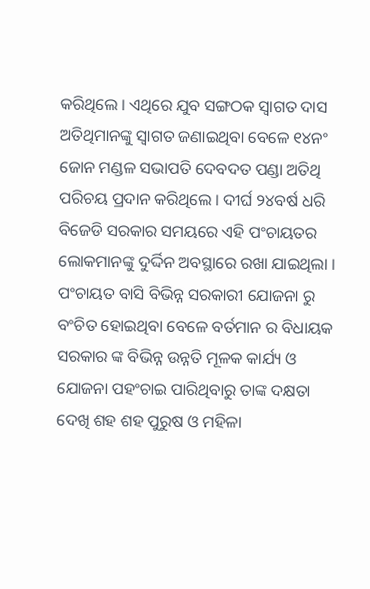କରିଥିଲେ । ଏଥିରେ ଯୁବ ସଙ୍ଗଠକ ସ୍ୱାଗତ ଦାସ ଅତିଥିମାନଙ୍କୁ ସ୍ୱାଗତ ଜଣାଇଥିବା ବେଳେ ୧୪ନଂ ଜୋନ ମଣ୍ଡଳ ସଭାପତି ଦେବଦତ ପଣ୍ଡା ଅତିଥି ପରିଚୟ ପ୍ରଦାନ କରିଥିଲେ । ଦୀର୍ଘ ୨୪ବର୍ଷ ଧରି ବିଜେଡି ସରକାର ସମୟରେ ଏହି ପଂଚାୟତର ଲୋକମାନଙ୍କୁ ଦୁର୍ଦ୍ଦିନ ଅବସ୍ଥାରେ ରଖା ଯାଇଥିଲା । ପଂଚାୟତ ବାସି ବିଭିନ୍ନ ସରକାରୀ ଯୋଜନା ରୁ ବଂଚିତ ହୋଇଥିବା ବେଳେ ବର୍ତମାନ ର ବିଧାୟକ ସରକାର ଙ୍କ ବିଭିନ୍ନ ଉନ୍ନତି ମୂଳକ କାର୍ଯ୍ୟ ଓ ଯୋଜନା ପହଂଚାଇ ପାରିଥିବାରୁ ତାଙ୍କ ଦକ୍ଷତା ଦେଖି ଶହ ଶହ ପୁରୁଷ ଓ ମହିଳା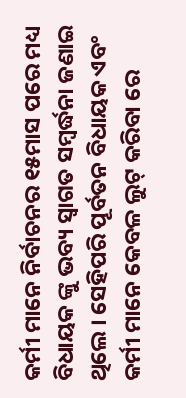କର୍ମୀ ମାନେ ନିର୍ବାଚନର ୧୫ମାସ ପରେ ମଧ୍ୟ ବିଧାୟକ ଙ୍କୁ ଭବ୍ୟ ସ୍ୱାଗତ ସମ୍ବର୍ଦ୍ଧନା ଜଣାଇ ଥିଲେ । ସେହିପରି ପୂର୍ବତନ ବିଧାୟକ ଏବଂ କର୍ମୀ ମାନେ କେବଳ ଲୁଟ୍ କରିବା ରେ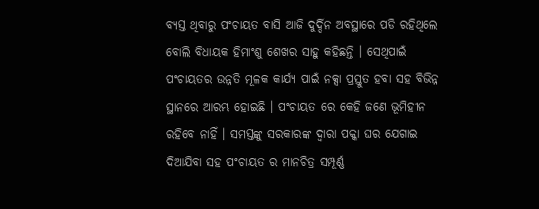ବ୍ୟସ୍ତ ଥିବାରୁ ପଂଚାୟତ ବାସି ଆଜି ଦୁର୍ଦ୍ଦିନ ଅବସ୍ଥାରେ ପଡି ରହିଥିଲେ ବୋଲି ବିଧାୟକ ହିମାଂଶୁ ଶେଖର ସାହୁ କହିଛନ୍ତି । ସେଥିପାଇଁ ପଂଚାୟତର ଉନ୍ନତି ମୂଳକ କାର୍ଯ୍ୟ ପାଇଁ ନକ୍ସା ପ୍ରସ୍ତୁତ ହବା ସହ ବିଭିନ୍ନ ସ୍ଥାନରେ ଆରମ୍ଭ ହୋଇଛି । ପଂଚାୟତ ରେ କେହି ଜଣେ ଭୂମିହୀନ ରହିବେ ନାହିଁ । ସମସ୍ତଙ୍କୁ ସରକାରଙ୍କ ଦ୍ୱାରା ପକ୍କା ଘର ଯେଗାଇ ଦିଆଯିବା ସହ ପଂଚାୟତ ର ମାନଚିତ୍ର ସମ୍ପୂର୍ଣ୍ଣ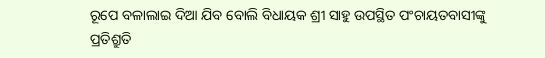ରୂପେ ବଳାଲାଇ ଦିଆ ଯିବ ବୋଲି ବିଧାୟକ ଶ୍ରୀ ସାହୁ ଉପସ୍ଥିତ ପଂଚାୟତବାସୀଙ୍କୁ ପ୍ରତିଶ୍ରୁତି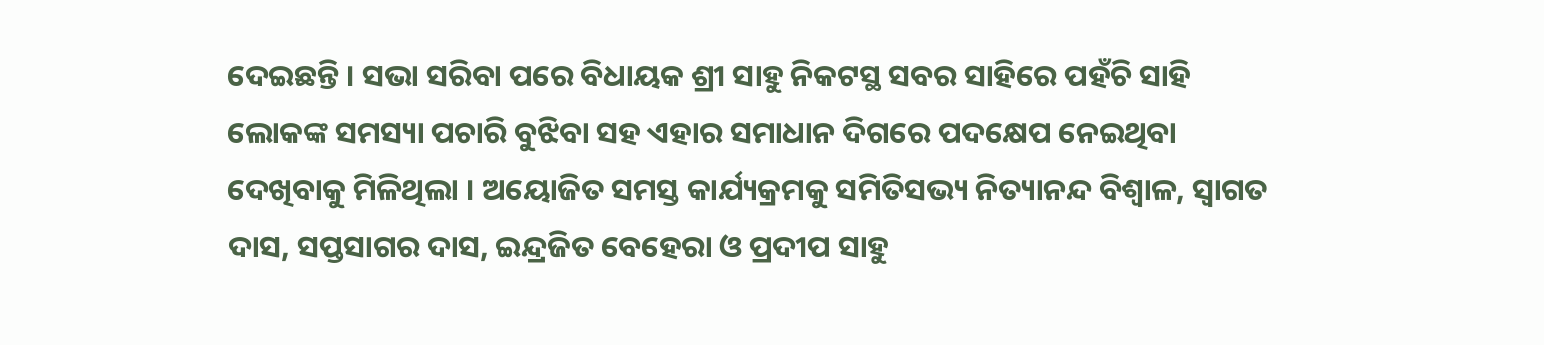ଦେଇଛନ୍ତି । ସଭା ସରିବା ପରେ ବିଧାୟକ ଶ୍ରୀ ସାହୁ ନିକଟସ୍ଥ ସବର ସାହିରେ ପହଁଚି ସାହି ଲୋକଙ୍କ ସମସ୍ୟା ପଚାରି ବୁଝିବା ସହ ଏହାର ସମାଧାନ ଦିଗରେ ପଦକ୍ଷେପ ନେଇଥିବା ଦେଖିବାକୁ ମିଳିଥିଲା । ଅୟୋଜିତ ସମସ୍ତ କାର୍ଯ୍ୟକ୍ରମକୁ ସମିତିସଭ୍ୟ ନିତ୍ୟାନନ୍ଦ ବିଶ୍ୱାଳ, ସ୍ୱାଗତ ଦାସ, ସପ୍ତସାଗର ଦାସ, ଇନ୍ଦ୍ରଜିତ ବେହେରା ଓ ପ୍ରଦୀପ ସାହୁ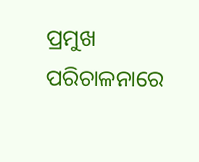ପ୍ରମୁଖ ପରିଚାଳନାରେ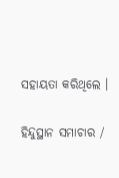ସହାୟତା କରିଥିଲେ ।

ହିନ୍ଦୁସ୍ଥାନ ସମାଚାର /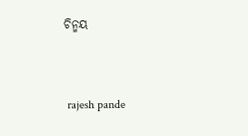ଚିନ୍ମୟ


 rajesh pande